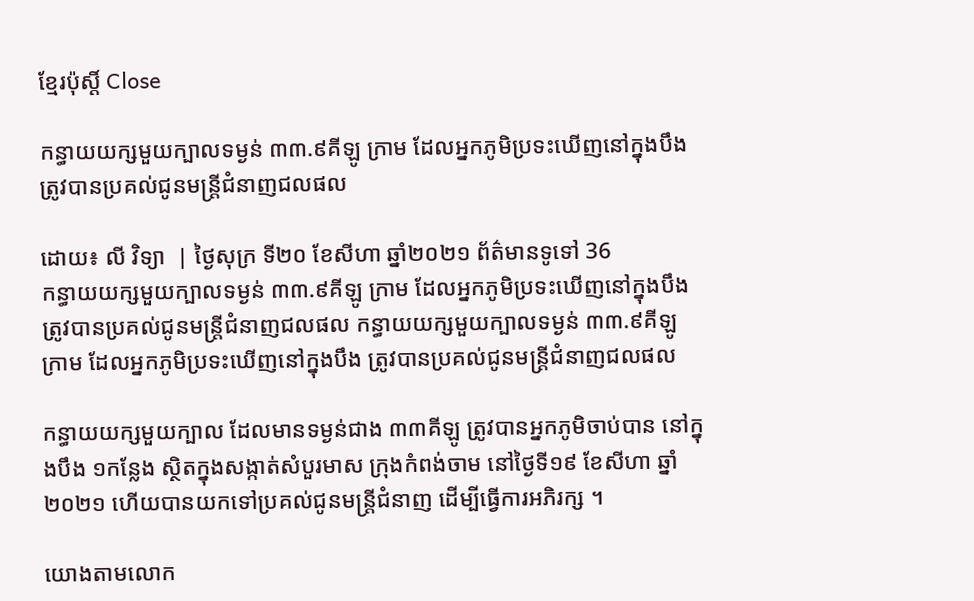ខ្មែរប៉ុស្ដិ៍ Close

កន្ធាយយក្សមួយក្បាលទម្ងន់ ៣៣.៩គីឡូ ក្រាម ដែលអ្នកភូមិប្រទះឃើញនៅក្នុងបឹង ត្រូវបានប្រគល់ជូនមន្ត្រីជំនាញជលផល

ដោយ៖ លី វិទ្យា  | ថ្ងៃសុក្រ ទី២០ ខែសីហា ឆ្នាំ២០២១ ព័ត៌មានទូទៅ 36
កន្ធាយយក្សមួយក្បាលទម្ងន់ ៣៣.៩គីឡូ ក្រាម ដែលអ្នកភូមិប្រទះឃើញនៅក្នុងបឹង ត្រូវបានប្រគល់ជូនមន្ត្រីជំនាញជលផល កន្ធាយយក្សមួយក្បាលទម្ងន់ ៣៣.៩គីឡូ ក្រាម ដែលអ្នកភូមិប្រទះឃើញនៅក្នុងបឹង ត្រូវបានប្រគល់ជូនមន្ត្រីជំនាញជលផល

កន្ធាយយក្សមួយក្បាល ដែលមានទម្ងន់ជាង ៣៣គីឡូ ត្រូវបានអ្នកភូមិចាប់បាន នៅក្នុងបឹង ១កន្លែង ស្ថិតក្នុងសង្កាត់សំបួរមាស ក្រុងកំពង់ចាម នៅថ្ងៃទី១៩ ខែសីហា ឆ្នាំ២០២១ ហើយបានយកទៅប្រគល់ជូនមន្ត្រីជំនាញ ដើម្បីធ្វើការអភិរក្ស ។

យោងតាមលោក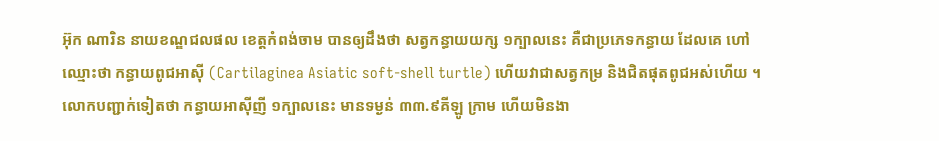អ៊ុក ណារិន នាយខណ្ឌជលផល ខេត្តកំពង់ចាម បានឲ្យដឹងថា សត្វកន្ធាយយក្ស ១ក្បាលនេះ គឺជាប្រភេទកន្ធាយ ដែលគេ ហៅឈ្មោះថា កន្ធាយពូជអាស៊ី (Cartilaginea Asiatic soft-shell turtle) ហើយវាជាសត្វកម្រ និងជិតផុតពូជអស់ហើយ ។ លោកបញ្ជាក់ទៀតថា កន្ធាយអាស៊ីញី ១ក្បាលនេះ មានទម្ងន់ ៣៣.៩គីឡូ ក្រាម ហើយមិនងា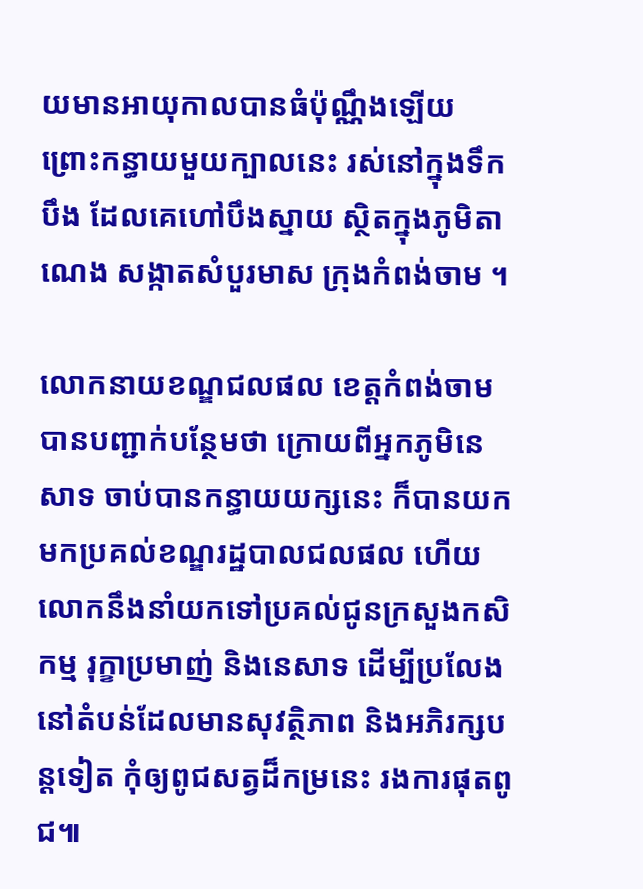យមានអាយុកាលបានធំប៉ុណ្ណឹងឡើយ ព្រោះកន្ធាយមួយក្បាលនេះ រស់នៅក្នុងទឹកបឹង ដែលគេហៅបឹងស្នាយ ស្ថិតក្នុងភូមិតាណេង សង្កាតសំបួរមាស ក្រុងកំពង់ចាម ។

លោកនាយខណ្ឌជលផល ខេត្តកំពង់ចាម បានបញ្ជាក់បន្ថែមថា ក្រោយពីអ្នកភូមិនេសាទ ចាប់បានកន្ធាយយក្សនេះ ក៏បានយកមកប្រគល់ខណ្ឌរដ្ឋបាលជលផល ហើយលោកនឹងនាំយកទៅប្រគល់ជូនក្រសួងកសិកម្ម រុក្ខាប្រមាញ់ និងនេសាទ ដើម្បីប្រលែងនៅតំបន់ដែលមានសុវត្ថិភាព និងអភិរក្សបន្តទៀត កុំឲ្យពូជសត្វដ៏កម្រនេះ រងការផុតពូជ៕